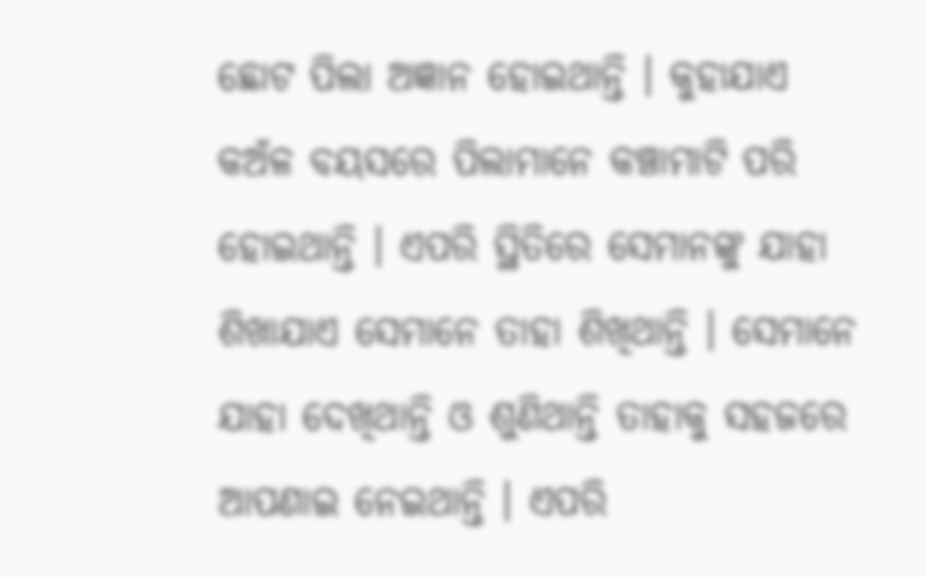ଛୋଟ ପିଲା ଅଜ୍ଞାନ ହୋଇଥାନ୍ତି । କୁହାଯାଏ କଅଁଳ ବୟସରେ ପିଲାମାନେ କଞ୍ଚାମାଟି ପରି ହୋଇଥାନ୍ତି । ଏପରି ସ୍ଥିତିରେ ସେମାନଙ୍କୁ ଯାହା ଶିଖାଯାଏ ସେମାନେ ତାହା ଶିଖିଥାନ୍ତି । ସେମାନେ ଯାହା ଦେଖିଥାନ୍ତି ଓ ଶୁଣିଥାନ୍ତି ତାହାକୁ ସହଜରେ ଆପଣାଇ ନେଇଥାନ୍ତି । ଏପରି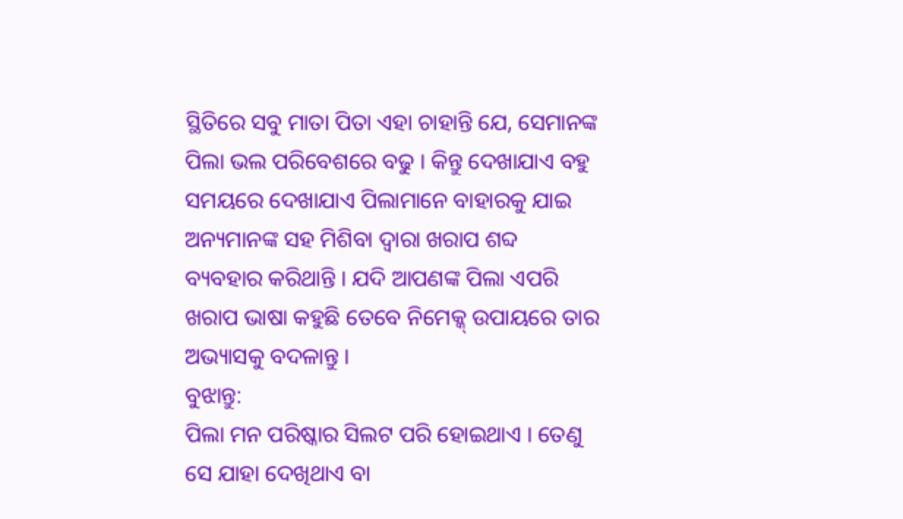ସ୍ଥିତିରେ ସବୁ ମାତା ପିତା ଏହା ଚାହାନ୍ତି ଯେ, ସେମାନଙ୍କ ପିଲା ଭଲ ପରିବେଶରେ ବଢୁ । କିନ୍ତୁ ଦେଖାଯାଏ ବହୁ ସମୟରେ ଦେଖାଯାଏ ପିଲାମାନେ ବାହାରକୁ ଯାଇ ଅନ୍ୟମାନଙ୍କ ସହ ମିଶିବା ଦ୍ୱାରା ଖରାପ ଶବ୍ଦ ବ୍ୟବହାର କରିଥାନ୍ତି । ଯଦି ଆପଣଙ୍କ ପିଲା ଏପରି ଖରାପ ଭାଷା କହୁଛି ତେବେ ନିମେକ୍କ୍ ଉପାୟରେ ତାର ଅଭ୍ୟାସକୁ ବଦଳାନ୍ତୁ ।
ବୁଝାନ୍ତୁ:
ପିଲା ମନ ପରିଷ୍କାର ସିଲଟ ପରି ହୋଇଥାଏ । ତେଣୁ ସେ ଯାହା ଦେଖିଥାଏ ବା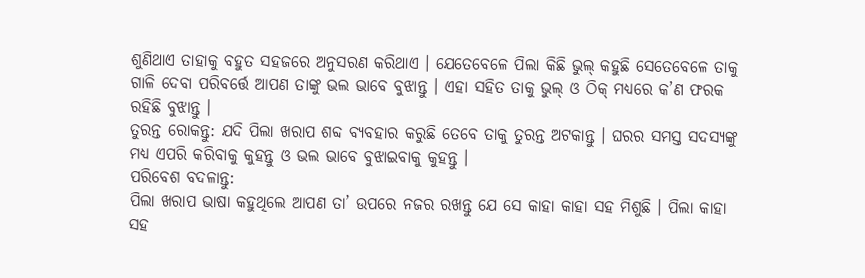ଶୁଣିଥାଏ ତାହାକୁ ବହୁତ ସହଜରେ ଅନୁସରଣ କରିଥାଏ । ଯେତେବେଳେ ପିଲା କିଛି ଭୁଲ୍ କହୁଛି ସେତେବେଳେ ତାକୁ ଗାଳି ଦେବା ପରିବର୍ତ୍ତେ ଆପଣ ତାଙ୍କୁ ଭଲ ଭାବେ ବୁଝାନ୍ତୁ । ଏହା ସହିତ ତାକୁ ଭୁଲ୍ ଓ ଠିକ୍ ମଧ୍ୟରେ କ’ଣ ଫରକ ରହିଛି ବୁଝାନ୍ତୁ ।
ତୁରନ୍ତ ରୋକନ୍ତୁ: ଯଦି ପିଲା ଖରାପ ଶବ୍ଦ ବ୍ୟବହାର କରୁଛି ତେବେ ତାକୁ ତୁରନ୍ତ ଅଟକାନ୍ତୁ । ଘରର ସମସ୍ତ ସଦସ୍ୟଙ୍କୁ ମଧ୍ୟ ଏପରି କରିବାକୁ କୁହନ୍ତୁ ଓ ଭଲ ଭାବେ ବୁଝାଇବାକୁ କୁହନ୍ତୁ ।
ପରିବେଶ ବଦଳାନ୍ତୁ:
ପିଲା ଖରାପ ଭାଷା କହୁଥିଲେ ଆପଣ ତା’ ଉପରେ ନଜର ରଖନ୍ତୁ ଯେ ସେ କାହା କାହା ସହ ମିଶୁଛି । ପିଲା କାହା ସହ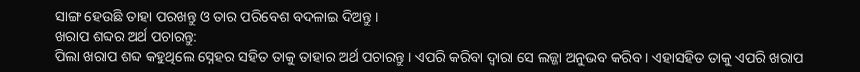ସାଙ୍ଗ ହେଉଛି ତାହା ପରଖନ୍ତୁ ଓ ତାର ପରିବେଶ ବଦଳାଇ ଦିଅନ୍ତୁ ।
ଖରାପ ଶବ୍ଦର ଅର୍ଥ ପଚାରନ୍ତୁ:
ପିଲା ଖରାପ ଶବ୍ଦ କହୁଥିଲେ ସ୍ନେହର ସହିତ ତାକୁ ତାହାର ଅର୍ଥ ପଚାରନ୍ତୁ । ଏପରି କରିବା ଦ୍ୱାରା ସେ ଲଜ୍ଜା ଅନୁଭବ କରିବ । ଏହାସହିତ ତାକୁ ଏପରି ଖରାପ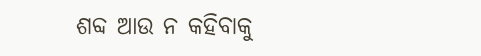ଶବ୍ଦ ଆଉ ନ କହିବାକୁ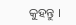କୁହନ୍ତୁ ।